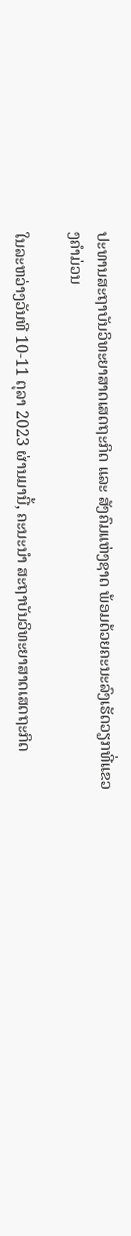ປະທານສະຖາບັນວິທະຍາສາດເສດຖະກິດ ແລະ ສັງຄົມແຫ່ງຊາດ ພ້ອມດ້ວຍຄະນະລົງເຮັດວຽກທີ່ແຂວງຄຳມ່ວນ

ໃນລະຫວ່າງວັນທີ 10-11 ຕຸລາ 2023 ຜ່ານມານີ້, ຄະນະນໍາ ສະຖາບັນວິທະຍາສາດເສດຖະກິດ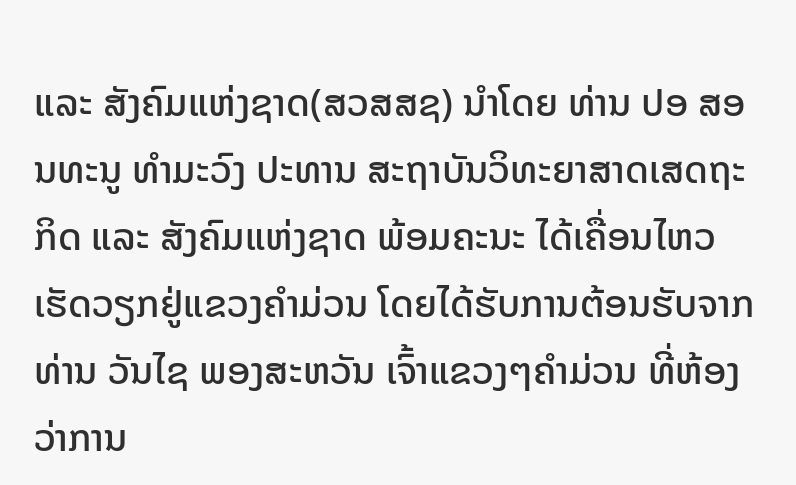ແລະ ສັງຄົມແຫ່ງຊາດ(ສວສສຊ) ນໍາໂດຍ ທ່ານ ປອ ສອນທະນູ ທໍາມະວົງ ປະທານ ສະຖາບັນວິທະຍາສາດເສດຖະກິດ ແລະ ສັງຄົມແຫ່ງຊາດ ພ້ອມຄະນະ ໄດ້ເຄື່ອນໄຫວເຮັດວຽກຢູ່ແຂວງຄໍາມ່ວນ ໂດຍໄດ້ຮັບການຕ້ອນຮັບຈາກ ທ່ານ ວັນໄຊ ພອງສະຫວັນ ເຈົ້າແຂວງໆຄຳມ່ວນ ທີ່ຫ້ອງວ່າການ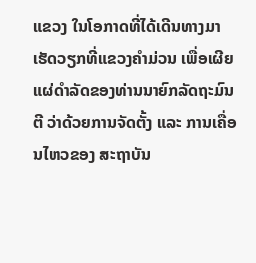ແຂວງ ໃນໂອກາດທີ່ໄດ້ເດີນທາງມາເຮັດວຽກທີ່ແຂວງຄຳມ່ວນ ເພື່ອເຜີຍແຜ່ດຳລັດຂອງທ່ານນາຍົກລັດຖະມົນຕີ ວ່າດ້ວຍການຈັດຕັ້ງ ແລະ ການເຄື່ອນໄຫວຂອງ ສະຖາບັນ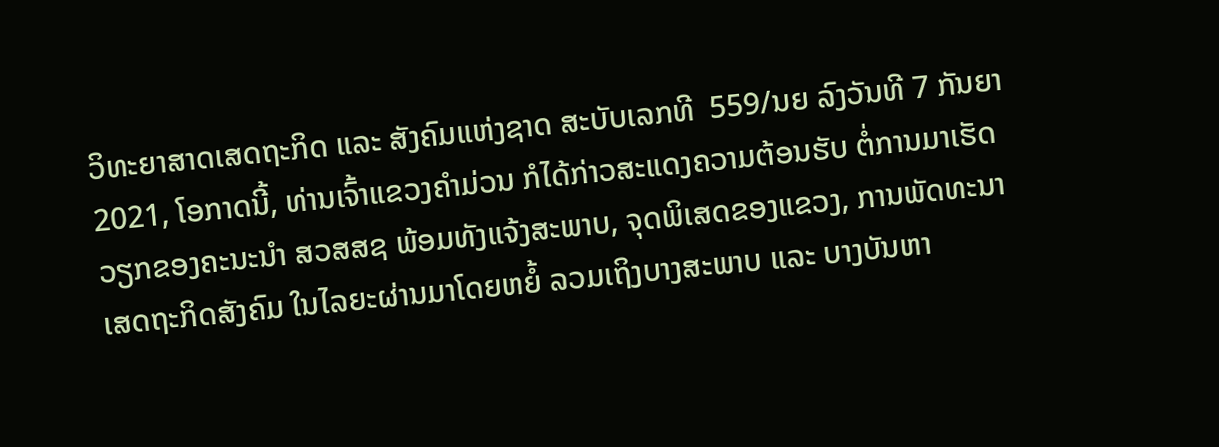ວິທະຍາສາດເສດຖະກິດ ແລະ ສັງຄົມແຫ່ງຊາດ ສະບັບເລກທີ  559/ນຍ ລົງວັນທີ 7 ກັນຍາ 2021, ໂອກາດນີ້, ທ່ານເຈົ້າແຂວງຄໍາມ່ວນ ກໍໄດ້ກ່າວສະແດງຄວາມຕ້ອນຮັບ ຕໍ່ການມາເຮັດວຽກຂອງຄະນະນໍາ ສວສສຊ ພ້ອມທັງແຈ້ງສະພາບ, ຈຸດພິເສດຂອງແຂວງ, ການພັດທະນາເສດຖະກິດສັງຄົມ ໃນໄລຍະຜ່ານມາໂດຍຫຍໍ້ ລວມເຖິງບາງສະພາບ ແລະ ບາງບັນຫາ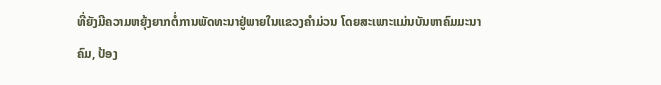ທີ່ຍັງມີຄວາມຫຍຸ້ງຍາກຕໍ່ການພັດທະນາຢູ່ພາຍໃນແຂວງຄໍາມ່ວນ ໂດຍສະເພາະແມ່ນບັນຫາຄົມມະນາຄົມ, ປ້ອງ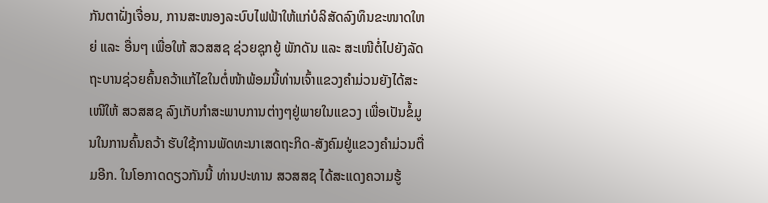ກັນຕາຝັ່ງເຈື່ອນ, ການສະໜອງລະບົບໄຟຟ້າໃຫ້ແກ່ບໍລິສັດລົງທຶນຂະໜາດໃຫຍ່ ແລະ ອື່ນໆ ເພື່ອໃຫ້ ສວສສຊ ຊ່ວຍຊຸກຍູ້ ພັກດັນ ແລະ ສະເໜີຕໍ່ໄປຍັງລັດຖະບານຊ່ວຍຄົ້ນຄວ້າແກ້ໄຂໃນຕໍ່ໜ້າພ້ອມນີ້ທ່ານເຈົ້າແຂວງຄໍາມ່ວນຍັງໄດ້ສະເໜີໃຫ້ ສວສສຊ ລົງເກັບກໍາສະພາບການຕ່າງໆຢູ່ພາຍໃນແຂວງ ເພື່ອເປັນຂໍ້ມູນໃນການຄົ້ນຄວ້າ ຮັບໃຊ້ການພັດທະນາເສດຖະກິດ-ສັງຄົມຢູ່ແຂວງຄໍາມ່ວນຕື່ມອີກ. ໃນໂອກາດດຽວກັນນີ້ ທ່ານປະທານ ສວສສຊ ໄດ້ສະແດງຄວາມຮູ້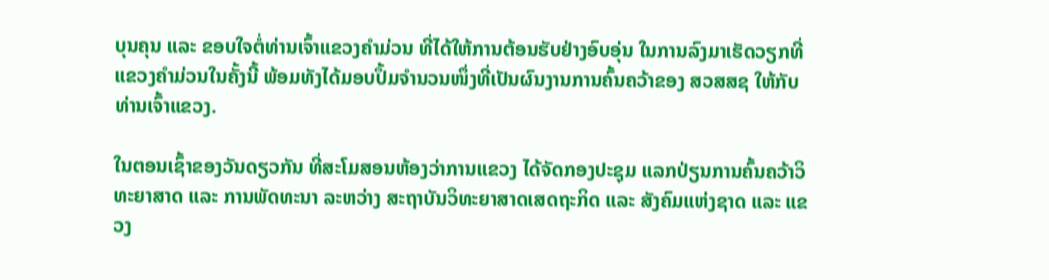ບຸນຄຸນ ແລະ ຂອບໃຈຕໍ່ທ່ານເຈົ້າແຂວງຄໍາມ່ວນ ທີ່ໄດ້ໃຫ້ການຕ້ອນຮັບຢ່າງອົບອຸ່ນ ໃນການລົງມາເຮັດວຽກທີ່ແຂວງຄຳມ່ວນໃນຄັ້ງນີ້ ພ້ອມທັງໄດ້ມອບປຶ້ມຈຳນວນໜຶ່ງທີ່ເປັນຜົນງານການຄົ້ນຄວ້າຂອງ ສວສສຊ ໃຫ້ກັບທ່ານເຈົ້າແຂວງ.

ໃນຕອນເຊົ້າຂອງວັນດຽວກັນ ທີ່ສະໂມສອນຫ້ອງວ່າການແຂວງ ໄດ້ຈັດກອງປະຊຸມ ແລກປ່ຽນການຄົ້ນຄວ້າວິທະຍາສາດ ແລະ ການພັດທະນາ ລະຫວ່າງ ສະຖາບັນວິທະຍາສາດເສດຖະກິດ ແລະ ສັງຄົມແຫ່ງຊາດ ແລະ ແຂວງ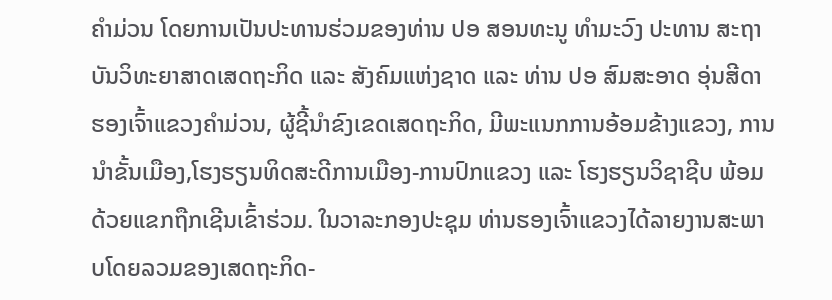ຄຳມ່ວນ ໂດຍການເປັນປະທານຮ່ວມຂອງທ່ານ ປອ ສອນທະນູ ທຳມະວົງ ປະທານ ສະຖາບັນວິທະຍາສາດເສດຖະກິດ ແລະ ສັງຄົມແຫ່ງຊາດ ແລະ ທ່ານ ປອ ສົມສະອາດ ອຸ່ນສີດາ ຮອງເຈົ້າແຂວງຄຳມ່ວນ, ຜູ້ຊີ້ນໍາຂົງເຂດເສດຖະກິດ, ມີພະແນກການອ້ອມຂ້າງແຂວງ, ການນໍາຂັ້ນເມືອງ,ໂຮງຮຽນທິດສະດີການເມືອງ-ການປົກແຂວງ ແລະ ໂຮງຮຽນວິຊາຊີບ ພ້ອມດ້ວຍແຂກຖືກເຊີນເຂົ້າຮ່ວມ. ໃນວາລະກອງປະຊຸມ ທ່ານຮອງເຈົ້າແຂວງໄດ້ລາຍງານສະພາບໂດຍລວມຂອງເສດຖະກິດ-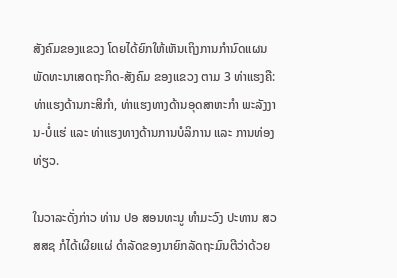ສັງຄົມຂອງແຂວງ ໂດຍໄດ້ຍົກໃຫ້ເຫັນເຖິງການກໍານົດແຜນພັດທະນາເສດຖະກິດ-ສັງຄົມ ຂອງແຂວງ ຕາມ 3 ທ່າແຮງຄື: ທ່າແຮງດ້ານກະສິກໍາ, ທ່າແຮງທາງດ້ານອຸດສາຫະກໍາ ພະລັງງານ-ບໍ່ແຮ່ ແລະ ທ່າແຮງທາງດ້ານການບໍລິການ ແລະ ການທ່ອງທ່ຽວ.

ໃນວາລະດັ່ງກ່າວ ທ່ານ ປອ ສອນທະນູ ທຳມະວົງ ປະທານ ສວສສຊ ກໍໄດ້ເຜີຍແຜ່ ດຳລັດຂອງນາຍົກລັດຖະມົນຕີວ່າດ້ວຍ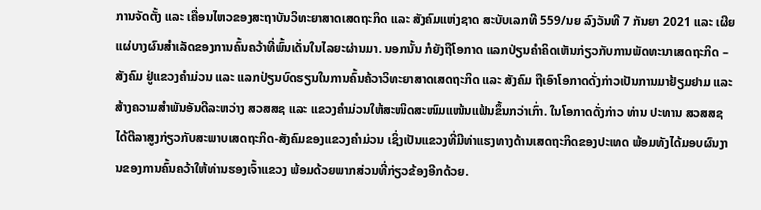ການຈັດຕັ້ງ ແລະ ເຄື່ອນໄຫວຂອງສະຖາບັນວິທະຍາສາດເສດຖະກິດ ແລະ ສັງຄົມແຫ່ງຊາດ ສະບັບເລກທີ 559/ນຍ ລົງວັນທີ 7 ກັນຍາ 2021 ແລະ ເຜີຍແຜ່ບາງຜົນສໍາເລັດຂອງການຄົ້ນຄວ້າທີ່ພົ້ນເດັ່ນໃນໄລຍະຜ່ານມາ. ນອກນັ້ນ ກໍຍັງຖືໂອກາດ ແລກປ່ຽນຄຳຄິດເຫັນກ່ຽວກັບການພັດທະນາເສດຖະກິດ – ສັງຄົມ ຢູ່ແຂວງຄຳມ່ວນ ແລະ ແລກປ່ຽນບົດຮຽນໃນການຄົ້ນຄ້ວາວິທະຍາສາດເສດຖະກິດ ແລະ ສັງຄົມ ຖືເອົາໂອກາດດັ່ງກ່າວເປັນການມາຢ້ຽມຢາມ ແລະ ສ້າງຄວາມສຳພັນອັນດີລະຫວ່າງ ສວສສຊ ແລະ ແຂວງຄຳມ່ວນໃຫ້ສະໜິດສະໜົມແໜ້ນແຟ້ນຂຶ້ນກວ່າເກົ່າ. ໃນໂອກາດດັ່ງກ່າວ ທ່ານ ປະທານ ສວສສຊ ໄດ້ຕີລາສູງກ່ຽວກັບສະພາບເສດຖະກິດ-ສັງຄົມຂອງແຂວງຄຳມ່ວນ ເຊິ່ງເປັນແຂວງທີ່ມີທ່າແຮງທາງດ້ານເສດຖະກິດຂອງປະເທດ ພ້ອມທັງໄດ້ມອບຜົນງານຂອງການຄົ້ນຄວ້າໃຫ້ທ່ານຮອງເຈົ້າແຂວງ ພ້ອມດ້ວຍພາກສ່ວນທີ່ກ່ຽວຂ້ອງອີກດ້ວຍ.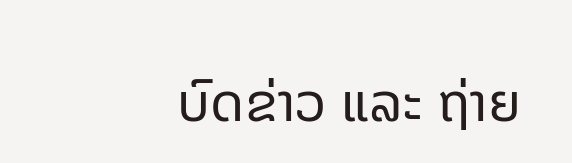ບົດຂ່າວ ແລະ ຖ່າຍ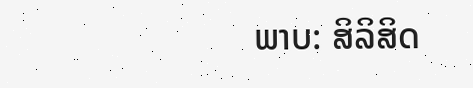ພາບ: ສິລິສິດ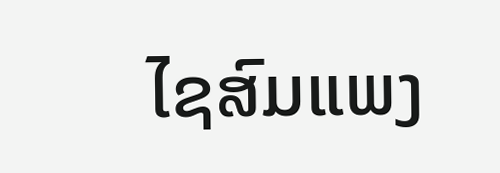ໄຊສົມແພງ